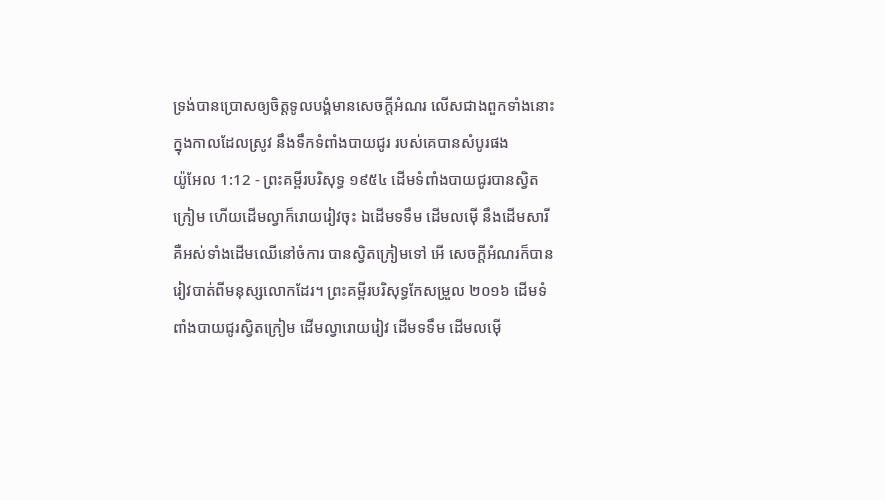ទ្រង់បានប្រោសឲ្យចិត្តទូលបង្គំមានសេចក្ដីអំណរ លើសជាងពួកទាំងនោះ ក្នុងកាលដែលស្រូវ នឹងទឹកទំពាំងបាយជូរ របស់គេបានសំបូរផង
យ៉ូអែល 1:12 - ព្រះគម្ពីរបរិសុទ្ធ ១៩៥៤ ដើមទំពាំងបាយជូរបានស្វិតក្រៀម ហើយដើមល្វាក៏រោយរៀវចុះ ឯដើមទទឹម ដើមលម៉ើ នឹងដើមសារី គឺអស់ទាំងដើមឈើនៅចំការ បានស្វិតក្រៀមទៅ អើ សេចក្ដីអំណរក៏បានរៀវបាត់ពីមនុស្សលោកដែរ។ ព្រះគម្ពីរបរិសុទ្ធកែសម្រួល ២០១៦ ដើមទំពាំងបាយជូរស្វិតក្រៀម ដើមល្វារោយរៀវ ដើមទទឹម ដើមលម៉ើ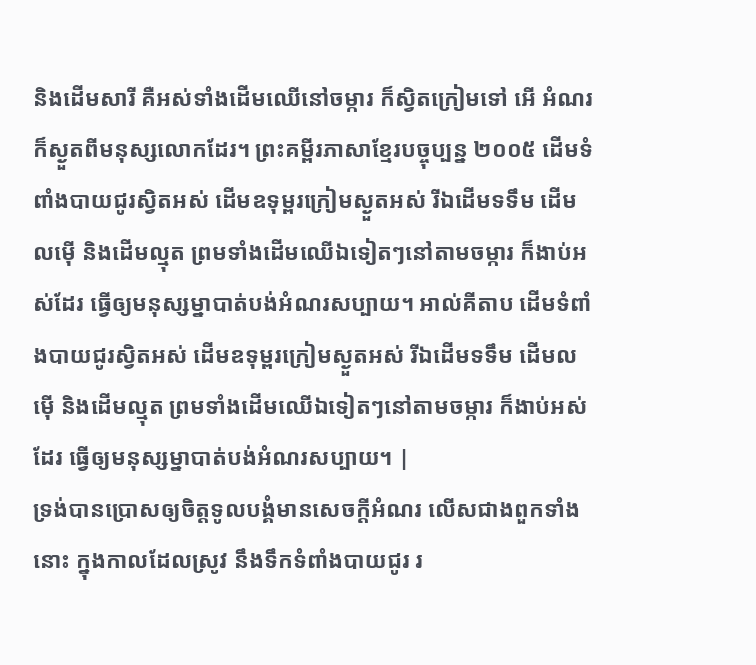និងដើមសារី គឺអស់ទាំងដើមឈើនៅចម្ការ ក៏ស្វិតក្រៀមទៅ អើ អំណរក៏ស្ងួតពីមនុស្សលោកដែរ។ ព្រះគម្ពីរភាសាខ្មែរបច្ចុប្បន្ន ២០០៥ ដើមទំពាំងបាយជូរស្វិតអស់ ដើមឧទុម្ពរក្រៀមស្ងួតអស់ រីឯដើមទទឹម ដើមលម៉ើ និងដើមល្មុត ព្រមទាំងដើមឈើឯទៀតៗនៅតាមចម្ការ ក៏ងាប់អស់ដែរ ធ្វើឲ្យមនុស្សម្នាបាត់បង់អំណរសប្បាយ។ អាល់គីតាប ដើមទំពាំងបាយជូរស្វិតអស់ ដើមឧទុម្ពរក្រៀមស្ងួតអស់ រីឯដើមទទឹម ដើមលម៉ើ និងដើមល្មុត ព្រមទាំងដើមឈើឯទៀតៗនៅតាមចម្ការ ក៏ងាប់អស់ដែរ ធ្វើឲ្យមនុស្សម្នាបាត់បង់អំណរសប្បាយ។ |
ទ្រង់បានប្រោសឲ្យចិត្តទូលបង្គំមានសេចក្ដីអំណរ លើសជាងពួកទាំងនោះ ក្នុងកាលដែលស្រូវ នឹងទឹកទំពាំងបាយជូរ រ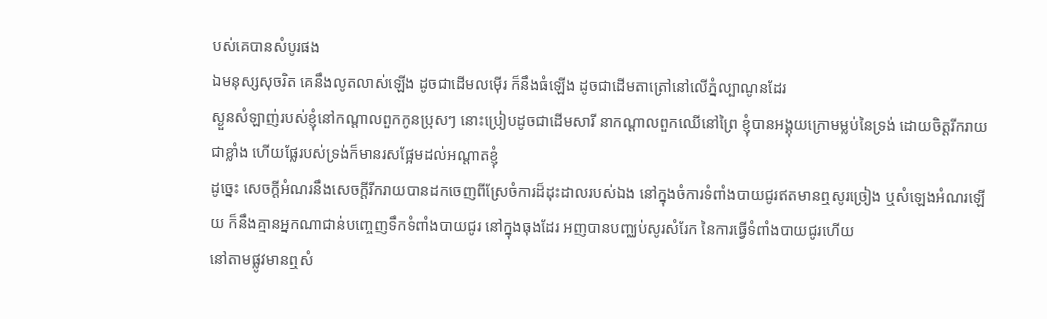បស់គេបានសំបូរផង
ឯមនុស្សសុចរិត គេនឹងលូតលាស់ឡើង ដូចជាដើមលម៉ើរ ក៏នឹងធំឡើង ដូចជាដើមតាត្រៅនៅលើភ្នំល្បាណូនដែរ
ស្ងួនសំឡាញ់របស់ខ្ញុំនៅកណ្តាលពួកកូនប្រុសៗ នោះប្រៀបដូចជាដើមសារី នាកណ្តាលពួកឈើនៅព្រៃ ខ្ញុំបានអង្គុយក្រោមម្លប់នៃទ្រង់ ដោយចិត្តរីករាយជាខ្លាំង ហើយផ្លែរបស់ទ្រង់ក៏មានរសផ្អែមដល់អណ្តាតខ្ញុំ
ដូច្នេះ សេចក្ដីអំណរនឹងសេចក្ដីរីករាយបានដកចេញពីស្រែចំការដ៏ដុះដាលរបស់ឯង នៅក្នុងចំការទំពាំងបាយជូរឥតមានឮសូរច្រៀង ឬសំឡេងអំណរឡើយ ក៏នឹងគ្មានអ្នកណាជាន់បញ្ចេញទឹកទំពាំងបាយជូរ នៅក្នុងធុងដែរ អញបានបញ្ឈប់សូរសំរែក នៃការធ្វើទំពាំងបាយជូរហើយ
នៅតាមផ្លូវមានឮសំ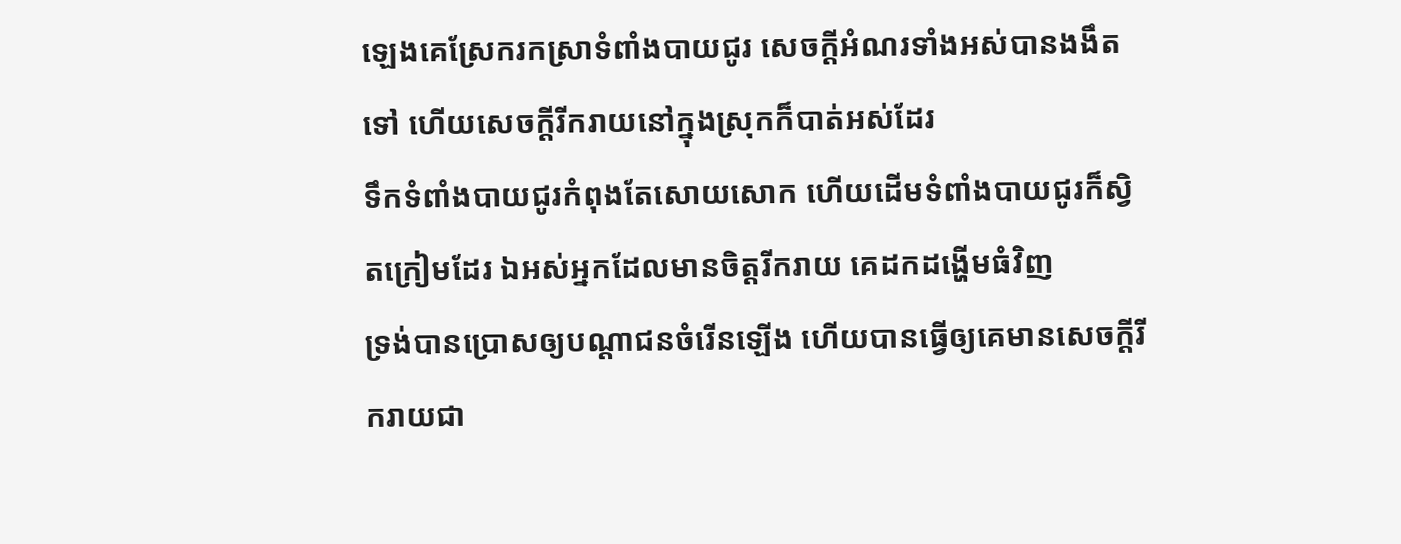ឡេងគេស្រែករកស្រាទំពាំងបាយជូរ សេចក្ដីអំណរទាំងអស់បានងងឹតទៅ ហើយសេចក្ដីរីករាយនៅក្នុងស្រុកក៏បាត់អស់ដែរ
ទឹកទំពាំងបាយជូរកំពុងតែសោយសោក ហើយដើមទំពាំងបាយជូរក៏ស្វិតក្រៀមដែរ ឯអស់អ្នកដែលមានចិត្តរីករាយ គេដកដង្ហើមធំវិញ
ទ្រង់បានប្រោសឲ្យបណ្តាជនចំរើនឡើង ហើយបានធ្វើឲ្យគេមានសេចក្ដីរីករាយជា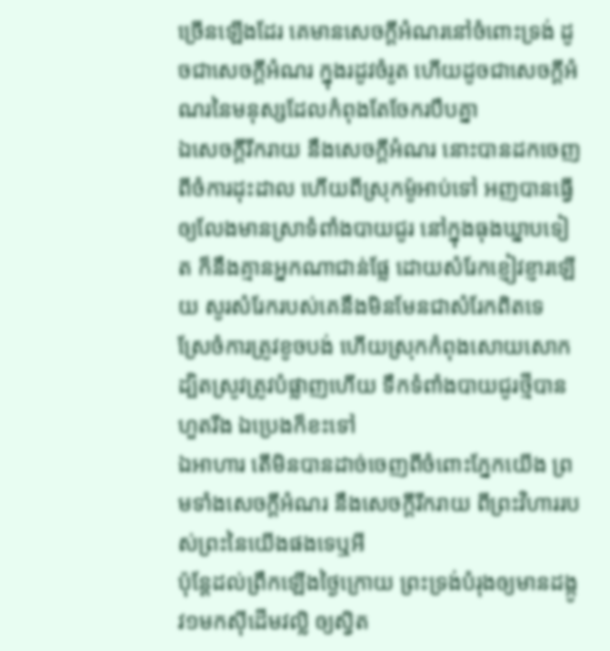ច្រើនឡើងដែរ គេមានសេចក្ដីអំណរនៅចំពោះទ្រង់ ដូចជាសេចក្ដីអំណរ ក្នុងរដូវចំរូត ហើយដូចជាសេចក្ដីអំណរនៃមនុស្សដែលកំពុងតែចែករបឹបគ្នា
ឯសេចក្ដីរីករាយ នឹងសេចក្ដីអំណរ នោះបានដកចេញពីចំការដុះដាល ហើយពីស្រុកម៉ូអាប់ទៅ អញបានធ្វើឲ្យលែងមានស្រាទំពាំងបាយជូរ នៅក្នុងធុងឃ្នាបទៀត ក៏នឹងគ្មានអ្នកណាជាន់ផ្លែ ដោយសំរែកខ្ញៀវខ្ញារឡើយ សូរសំរែករបស់គេនឹងមិនមែនជាសំរែកពិតទេ
ស្រែចំការត្រូវខូចបង់ ហើយស្រុកកំពុងសោយសោក ដ្បិតស្រូវត្រូវបំផ្លាញហើយ ទឹកទំពាំងបាយជូរថ្មីបានហួតរីង ឯប្រេងក៏ខះទៅ
ឯអាហារ តើមិនបានដាច់ចេញពីចំពោះភ្នែកយើង ព្រមទាំងសេចក្ដីអំណរ នឹងសេចក្ដីរីករាយ ពីព្រះវិហាររបស់ព្រះនៃយើងផងទេឬអី
ប៉ុន្តែដល់ព្រឹកឡើងថ្ងៃក្រោយ ព្រះទ្រង់បំរុងឲ្យមានដង្កូវ១មកស៊ីដើមវល្លិ ឲ្យស្វិត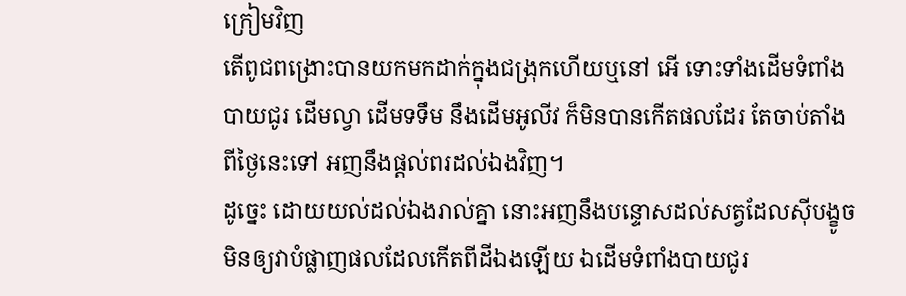ក្រៀមវិញ
តើពូជពង្រោះបានយកមកដាក់ក្នុងជង្រុកហើយឬនៅ អើ ទោះទាំងដើមទំពាំងបាយជូរ ដើមល្វា ដើមទទឹម នឹងដើមអូលីវ ក៏មិនបានកើតផលដែរ តែចាប់តាំងពីថ្ងៃនេះទៅ អញនឹងផ្តល់ពរដល់ឯងវិញ។
ដូច្នេះ ដោយយល់ដល់ឯងរាល់គ្នា នោះអញនឹងបន្ទោសដល់សត្វដែលស៊ីបង្ខូច មិនឲ្យវាបំផ្លាញផលដែលកើតពីដីឯងឡើយ ឯដើមទំពាំងបាយជូរ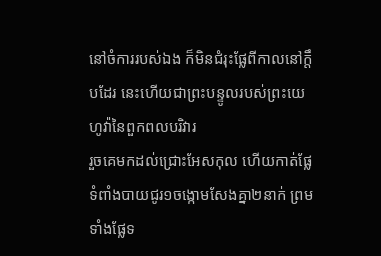នៅចំការរបស់ឯង ក៏មិនជំរុះផ្លែពីកាលនៅក្តឹបដែរ នេះហើយជាព្រះបន្ទូលរបស់ព្រះយេហូវ៉ានៃពួកពលបរិវារ
រួចគេមកដល់ជ្រោះអែសកុល ហើយកាត់ផ្លែទំពាំងបាយជូរ១ចង្កោមសែងគ្នា២នាក់ ព្រមទាំងផ្លែទ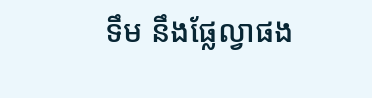ទឹម នឹងផ្លែល្វាផង